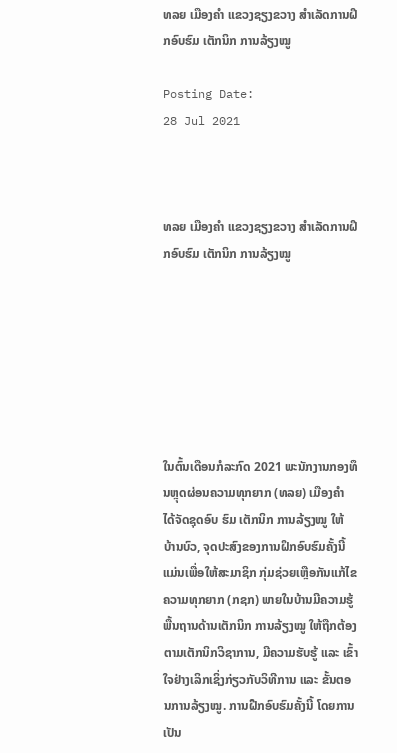ທລຍ ເມືອງຄໍາ ແຂວງຊຽງຂວາງ ສໍາເລັດການຝຶກອົບຮົມ ເຕັກນິກ ການລ້ຽງໝູ

Posting Date:
28 Jul 2021



ທລຍ ເມືອງຄໍາ ແຂວງຊຽງຂວາງ ສໍາເລັດການຝຶກອົບຮົມ ເຕັກນິກ ການລ້ຽງໝູ







ໃນຕົ້ນເດືອນກໍລະກົດ 2021 ພະນັກງານກອງທຶນຫຼຸດຜ່ອນຄວາມທຸກຍາກ (ທລຍ) ເມືອງຄໍາ ໄດ້ຈັດຊຸດອົບ ຮົມ ເຕັກນິກ ການລ້ຽງໝູ ໃຫ້ ບ້ານບົວ, ຈຸດປະສົງຂອງການຝຶກອົບຮົມຄັ້ງນີ້ ແມ່ນເພື່ອໃຫ້ສະມາຊິກ ກຸ່ມຊ່ວຍເຫຼືອກັນແກ້ໄຂຄວາມທຸກຍາກ (ກຊກ) ພາຍໃນບ້ານມີຄວາມຮູ້ພື້ນຖານດ້ານເຕັກນິກ ການລ້ຽງໝູ ໃຫ້ຖືກຕ້ອງຕາມເຕັກນິກວິຊາການ, ມີຄວາມຮັບຮູ້ ແລະ ເຂົ້າໃຈຢ່າງເລິກເຊິ່ງກ່ຽວກັບວິທີການ ແລະ ຂັ້ນຕອນການລ້ຽງໝູ. ການຝືກອົບຮົມຄັ້ງນີ້ ໂດຍການເປັນ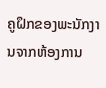ຄູຝຶກຂອງພະນັກງານຈາກຫ້ອງການ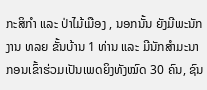ກະສິກຳ ແລະ ປ່າໄມ້ເມືອງ , ນອກນັ້ນ ຍັງມີພະນັກງານ ທລຍ ຂັ້ນບ້ານ 1 ທ່ານ ແລະ ມີນັກສໍາມະນາກອນເຂົ້າຮ່ວມເປັນເພດຍິງທັງໝົດ 30 ຄົນ, ຊົນ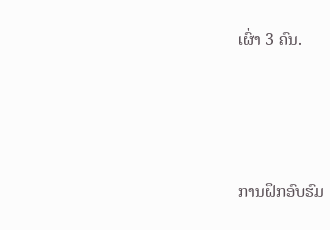ເຜົ່າ 3 ຄົນ.







ການຝຶກອົບຮົມ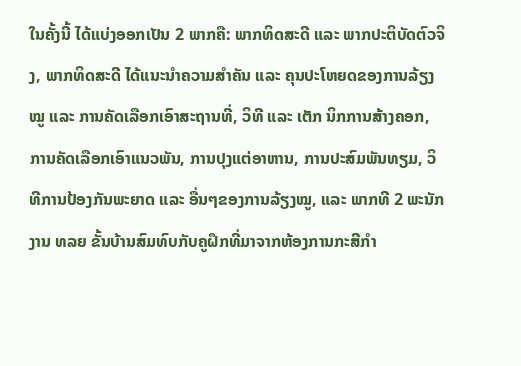ໃນຄັ້ງນີ້ ໄດ້ແບ່ງອອກເປັນ 2 ພາກຄື: ພາກທິດສະດີ ແລະ ພາກປະຕິບັດຕົວຈິງ, ພາກທິດສະດີ ໄດ້ແນະນໍາຄວາມສຳຄັນ ແລະ ຄຸນປະໂຫຍດຂອງການລ້ຽງໝູ ແລະ ການຄັດເລືອກເອົາສະຖານທີ່, ວິທີ ແລະ ເຕັກ ນິກການສ້າງຄອກ, ການຄັດເລືອກເອົາແນວພັນ, ການປຸງແຕ່ອາຫານ, ການປະສົມພັນທຽມ, ວິທີການປ້ອງກັນພະຍາດ ແລະ ອື່ນໆຂອງການລ້ຽງໝູ, ແລະ ພາກທີ 2 ພະນັກງານ ທລຍ ຂັ້ນບ້ານສົມທົບກັບຄູຝຶກທີ່ມາຈາກຫ້ອງການກະສີກຳ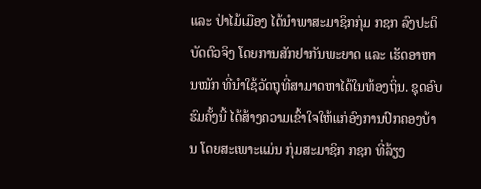ແລະ ປ່າໄມ້ເມືອງ ໄດ້ນໍາພາສະມາຊິກກຸ່ມ ກຊກ ລົງປະຕິບັດຕົວຈິງ ໂດຍການສັກຢາກັນພະຍາດ ແລະ ເຮັດອາຫານໝັກ ທີ່ນໍາໃຊ້ວັດຖຸທີ່ສາມາດຫາໄດ້ໃນທ້ອງຖິ່ນ. ຊຸດອົບຮົມຄັ້ງນີ້ ໄດ້ສ້າງຄວາມເຂົ້າໃຈໃຫ້ແກ່ອົງການປົກຄອງບ້ານ ໂດຍສະເພາະແມ່ນ ກຸ່ມສະມາຊິກ ກຊກ ທີ່ລ້ຽງ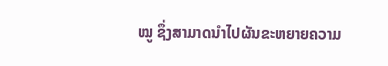ໝູ ຊຶ່ງສາມາດນໍາໄປຜັນຂະຫຍາຍຄວາມ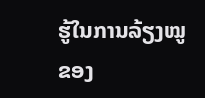ຮູ້ໃນການລ້ຽງໝູຂອງ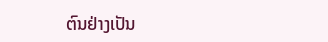ຕົນຢ່າງເປັນ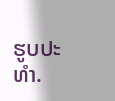ຮູບປະທໍາ.